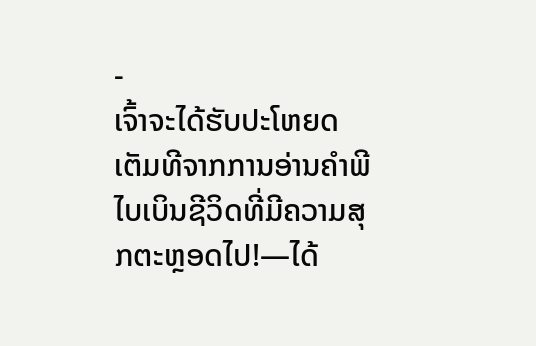-
ເຈົ້າຈະໄດ້ຮັບປະໂຫຍດເຕັມທີຈາກການອ່ານຄຳພີໄບເບິນຊີວິດທີ່ມີຄວາມສຸກຕະຫຼອດໄປ!—ໄດ້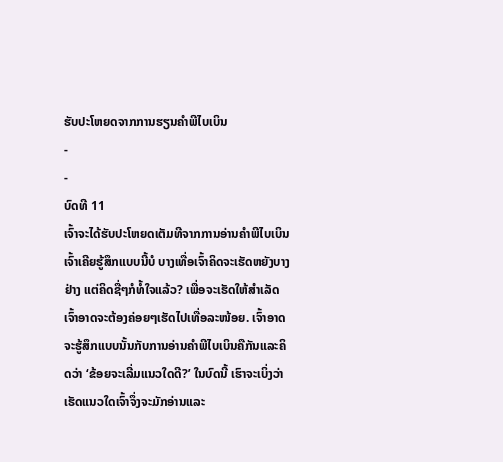ຮັບປະໂຫຍດຈາກການຮຽນຄຳພີໄບເບິນ
-
-
ບົດທີ 11
ເຈົ້າຈະໄດ້ຮັບປະໂຫຍດເຕັມທີຈາກການອ່ານຄຳພີໄບເບິນ
ເຈົ້າເຄີຍຮູ້ສຶກແບບນີ້ບໍ ບາງເທື່ອເຈົ້າຄິດຈະເຮັດຫຍັງບາງຢ່າງ ແຕ່ຄິດຊື່ໆກໍທໍ້ໃຈແລ້ວ? ເພື່ອຈະເຮັດໃຫ້ສຳເລັດ ເຈົ້າອາດຈະຕ້ອງຄ່ອຍໆເຮັດໄປເທື່ອລະໜ້ອຍ. ເຈົ້າອາດຈະຮູ້ສຶກແບບນັ້ນກັບການອ່ານຄຳພີໄບເບິນຄືກັນແລະຄິດວ່າ ‘ຂ້ອຍຈະເລີ່ມແນວໃດດີ?’ ໃນບົດນີ້ ເຮົາຈະເບິ່ງວ່າເຮັດແນວໃດເຈົ້າຈຶ່ງຈະມັກອ່ານແລະ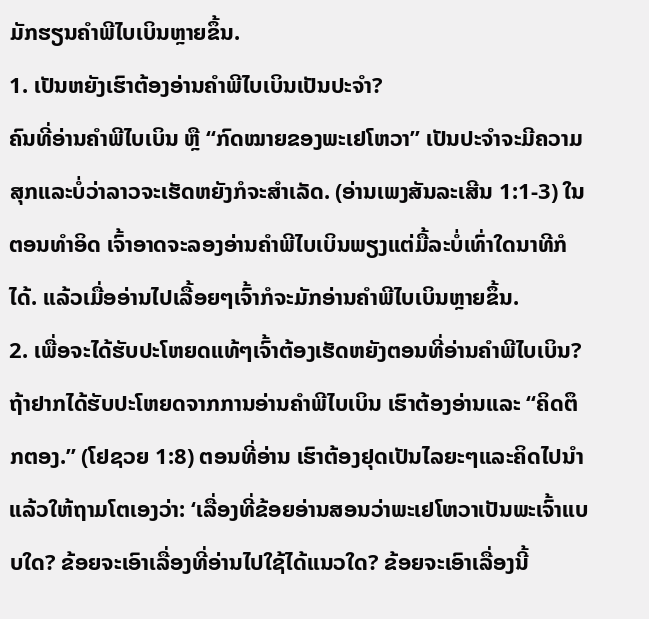ມັກຮຽນຄຳພີໄບເບິນຫຼາຍຂຶ້ນ.
1. ເປັນຫຍັງເຮົາຕ້ອງອ່ານຄຳພີໄບເບິນເປັນປະຈຳ?
ຄົນທີ່ອ່ານຄຳພີໄບເບິນ ຫຼື “ກົດໝາຍຂອງພະເຢໂຫວາ” ເປັນປະຈຳຈະມີຄວາມສຸກແລະບໍ່ວ່າລາວຈະເຮັດຫຍັງກໍຈະສຳເລັດ. (ອ່ານເພງສັນລະເສີນ 1:1-3) ໃນຕອນທຳອິດ ເຈົ້າອາດຈະລອງອ່ານຄຳພີໄບເບິນພຽງແຕ່ມື້ລະບໍ່ເທົ່າໃດນາທີກໍໄດ້. ແລ້ວເມື່ອອ່ານໄປເລື້ອຍໆເຈົ້າກໍຈະມັກອ່ານຄຳພີໄບເບິນຫຼາຍຂຶ້ນ.
2. ເພື່ອຈະໄດ້ຮັບປະໂຫຍດແທ້ໆເຈົ້າຕ້ອງເຮັດຫຍັງຕອນທີ່ອ່ານຄຳພີໄບເບິນ?
ຖ້າຢາກໄດ້ຮັບປະໂຫຍດຈາກການອ່ານຄຳພີໄບເບິນ ເຮົາຕ້ອງອ່ານແລະ “ຄິດຕຶກຕອງ.” (ໂຢຊວຍ 1:8) ຕອນທີ່ອ່ານ ເຮົາຕ້ອງຢຸດເປັນໄລຍະໆແລະຄິດໄປນຳ ແລ້ວໃຫ້ຖາມໂຕເອງວ່າ: ‘ເລື່ອງທີ່ຂ້ອຍອ່ານສອນວ່າພະເຢໂຫວາເປັນພະເຈົ້າແບບໃດ? ຂ້ອຍຈະເອົາເລື່ອງທີ່ອ່ານໄປໃຊ້ໄດ້ແນວໃດ? ຂ້ອຍຈະເອົາເລື່ອງນີ້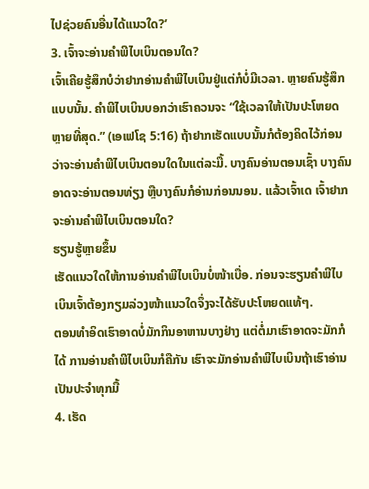ໄປຊ່ວຍຄົນອື່ນໄດ້ແນວໃດ?’
3. ເຈົ້າຈະອ່ານຄຳພີໄບເບິນຕອນໃດ?
ເຈົ້າເຄີຍຮູ້ສຶກບໍວ່າຢາກອ່ານຄຳພີໄບເບິນຢູ່ແຕ່ກໍບໍ່ມີເວລາ. ຫຼາຍຄົນຮູ້ສຶກແບບນັ້ນ. ຄຳພີໄບເບິນບອກວ່າເຮົາຄວນຈະ “ໃຊ້ເວລາໃຫ້ເປັນປະໂຫຍດຫຼາຍທີ່ສຸດ.” (ເອເຟໂຊ 5:16) ຖ້າຢາກເຮັດແບບນັ້ນກໍຕ້ອງຄິດໄວ້ກ່ອນວ່າຈະອ່ານຄຳພີໄບເບິນຕອນໃດໃນແຕ່ລະມື້. ບາງຄົນອ່ານຕອນເຊົ້າ ບາງຄົນອາດຈະອ່ານຕອນທ່ຽງ ຫຼືບາງຄົນກໍອ່ານກ່ອນນອນ. ແລ້ວເຈົ້າເດ ເຈົ້າຢາກຈະອ່ານຄຳພີໄບເບິນຕອນໃດ?
ຮຽນຮູ້ຫຼາຍຂຶ້ນ
ເຮັດແນວໃດໃຫ້ການອ່ານຄຳພີໄບເບິນບໍ່ໜ້າເບື່ອ. ກ່ອນຈະຮຽນຄຳພີໄບເບິນເຈົ້າຕ້ອງກຽມລ່ວງໜ້າແນວໃດຈຶ່ງຈະໄດ້ຮັບປະໂຫຍດແທ້ໆ.
ຕອນທຳອິດເຮົາອາດບໍ່ມັກກິນອາຫານບາງຢ່າງ ແຕ່ຕໍ່ມາເຮົາອາດຈະມັກກໍໄດ້ ການອ່ານຄຳພີໄບເບິນກໍຄືກັນ ເຮົາຈະມັກອ່ານຄຳພີໄບເບິນຖ້າເຮົາອ່ານເປັນປະຈຳທຸກມື້
4. ເຮັດ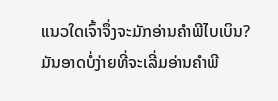ແນວໃດເຈົ້າຈຶ່ງຈະມັກອ່ານຄຳພີໄບເບິນ?
ມັນອາດບໍ່ງ່າຍທີ່ຈະເລີ່ມອ່ານຄຳພີ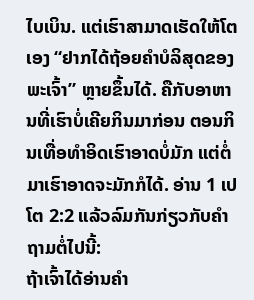ໄບເບິນ. ແຕ່ເຮົາສາມາດເຮັດໃຫ້ໂຕເອງ “ຢາກໄດ້ຖ້ອຍຄຳບໍລິສຸດຂອງພະເຈົ້າ” ຫຼາຍຂຶ້ນໄດ້. ຄືກັບອາຫານທີ່ເຮົາບໍ່ເຄີຍກິນມາກ່ອນ ຕອນກິນເທື່ອທຳອິດເຮົາອາດບໍ່ມັກ ແຕ່ຕໍ່ມາເຮົາອາດຈະມັກກໍໄດ້. ອ່ານ 1 ເປໂຕ 2:2 ແລ້ວລົມກັນກ່ຽວກັບຄຳຖາມຕໍ່ໄປນີ້:
ຖ້າເຈົ້າໄດ້ອ່ານຄຳ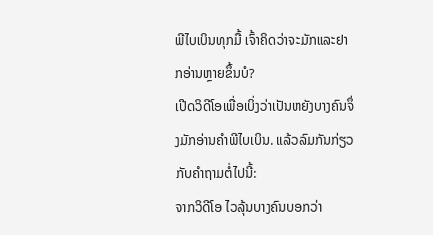ພີໄບເບິນທຸກມື້ ເຈົ້າຄິດວ່າຈະມັກແລະຢາກອ່ານຫຼາຍຂຶ້ນບໍ?
ເປີດວິດີໂອເພື່ອເບິ່ງວ່າເປັນຫຍັງບາງຄົນຈຶ່ງມັກອ່ານຄຳພີໄບເບິນ. ແລ້ວລົມກັນກ່ຽວກັບຄຳຖາມຕໍ່ໄປນີ້:
ຈາກວິດີໂອ ໄວລຸ້ນບາງຄົນບອກວ່າ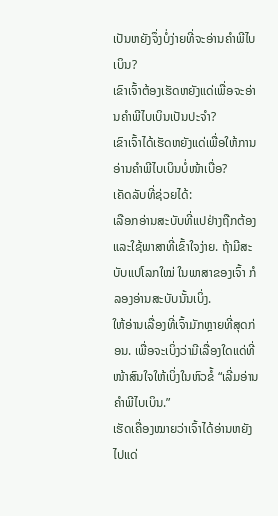ເປັນຫຍັງຈຶ່ງບໍ່ງ່າຍທີ່ຈະອ່ານຄຳພີໄບເບິນ?
ເຂົາເຈົ້າຕ້ອງເຮັດຫຍັງແດ່ເພື່ອຈະອ່ານຄຳພີໄບເບິນເປັນປະຈຳ?
ເຂົາເຈົ້າໄດ້ເຮັດຫຍັງແດ່ເພື່ອໃຫ້ການອ່ານຄຳພີໄບເບິນບໍ່ໜ້າເບື່ອ?
ເຄັດລັບທີ່ຊ່ວຍໄດ້:
ເລືອກອ່ານສະບັບທີ່ແປຢ່າງຖືກຕ້ອງແລະໃຊ້ພາສາທີ່ເຂົ້າໃຈງ່າຍ. ຖ້າມີສະບັບແປໂລກໃໝ່ ໃນພາສາຂອງເຈົ້າ ກໍລອງອ່ານສະບັບນັ້ນເບິ່ງ.
ໃຫ້ອ່ານເລື່ອງທີ່ເຈົ້າມັກຫຼາຍທີ່ສຸດກ່ອນ. ເພື່ອຈະເບິ່ງວ່າມີເລື່ອງໃດແດ່ທີ່ໜ້າສົນໃຈໃຫ້ເບິ່ງໃນຫົວຂໍ້ “ເລີ່ມອ່ານຄຳພີໄບເບິນ.”
ເຮັດເຄື່ອງໝາຍວ່າເຈົ້າໄດ້ອ່ານຫຍັງໄປແດ່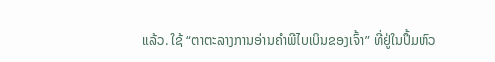ແລ້ວ. ໃຊ້ “ຕາຕະລາງການອ່ານຄຳພີໄບເບິນຂອງເຈົ້າ” ທີ່ຢູ່ໃນປຶ້ມຫົວ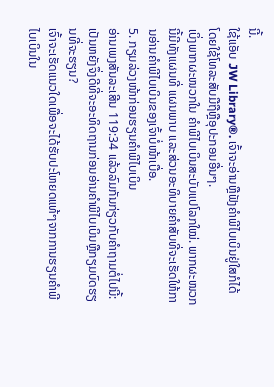ນີ້.
ໃຊ້ແອັບ JW Library®. ເຈົ້າຈະອ່ານຫຼືຟັງຄຳພີໄບເບິນຢູ່ໃສກໍໄດ້ ໂດຍໃຊ້ໂທລະສັບມືຖືຫຼືອຸປະກອນອື່ນໆ.
ເບິ່ງພາກຜະໜວກໃນ ຄຳພີໄບເບິນສະບັບແປໂລກໃໝ່. ພາກຜະໜວກນີ້ມີທັງແຜນທີ່ ແຜນພາບ ແລະສ່ວນອະທິບາຍຄຳສັບທີ່ຈະເຮັດໃຫ້ການອ່ານຄຳພີໄບເບິນຂອງເຈົ້າບໍ່ໜ້າເບື່ອ.
5. ກຽມລ່ວງໜ້າກ່ອນຮຽນຄຳພີໄບເບິນ
ອ່ານເພງສັນລະເສີນ 119:34 ແລ້ວລົມກັນກ່ຽວກັບຄຳຖາມຕໍ່ໄປນີ້:
ເປັນຫຍັງຈຶ່ງດີທີ່ຈະອະທິດຖານກ່ອນອ່ານຄຳພີໄບເບິນຫຼືກຽມບົດຮຽນທີ່ຈະຮຽນ?
ເຈົ້າຈະເຮັດແນວໃດເພື່ອຈະໄດ້ຮັບປະໂຫຍດແທ້ໆຈາກການຮຽນຄຳພີໄບເບິນໃນ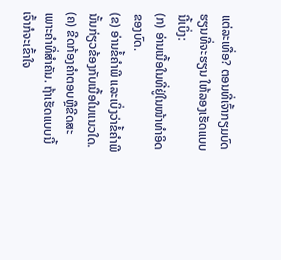ແຕ່ລະເທື່ອ? ຕອນທີ່ເຈົ້າກຽມບົດຮຽນທີ່ຈະຮຽນ ໃຫ້ລອງເຮັດແບບນີ້ເບິ່ງ:
(ກ) ອ່ານເນື້ອໃນທີ່ຢູ່ໃນໜ້າທຳອິດຂອງບົດ.
(ຂ) ອ່ານຂໍ້ຄຳພີ ແລະເບິ່ງວ່າຂໍ້ຄຳພີນັ້ນກ່ຽວຂ້ອງກັບເນື້ອໃນແນວໃດ.
(ຄ) ຂີດກ້ອງຄຳຕອບຫຼືຂີດສະເພາະຄຳທີ່ສຳຄັນ. ຖ້າເຮັດແບບນີ້ເຈົ້າກໍຈະເຂົ້າໃຈ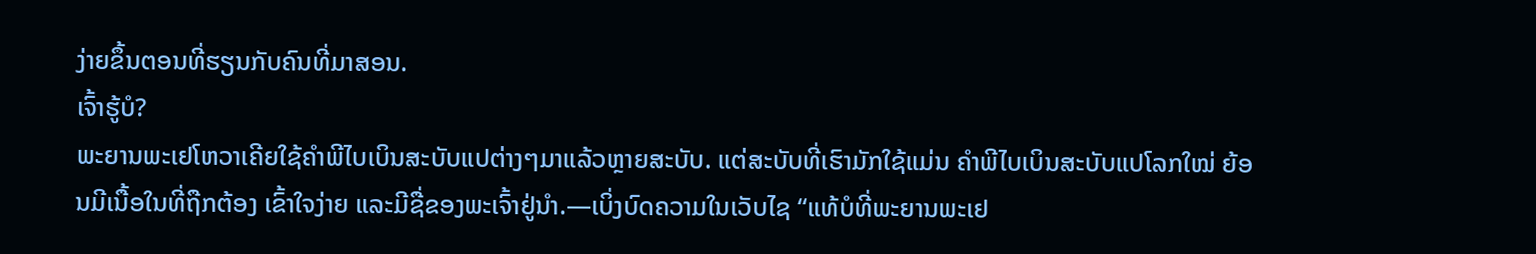ງ່າຍຂຶ້ນຕອນທີ່ຮຽນກັບຄົນທີ່ມາສອນ.
ເຈົ້າຮູ້ບໍ?
ພະຍານພະເຢໂຫວາເຄີຍໃຊ້ຄຳພີໄບເບິນສະບັບແປຕ່າງໆມາແລ້ວຫຼາຍສະບັບ. ແຕ່ສະບັບທີ່ເຮົາມັກໃຊ້ແມ່ນ ຄຳພີໄບເບິນສະບັບແປໂລກໃໝ່ ຍ້ອນມີເນື້ອໃນທີ່ຖືກຕ້ອງ ເຂົ້າໃຈງ່າຍ ແລະມີຊື່ຂອງພະເຈົ້າຢູ່ນຳ.—ເບິ່ງບົດຄວາມໃນເວັບໄຊ “ແທ້ບໍທີ່ພະຍານພະເຢ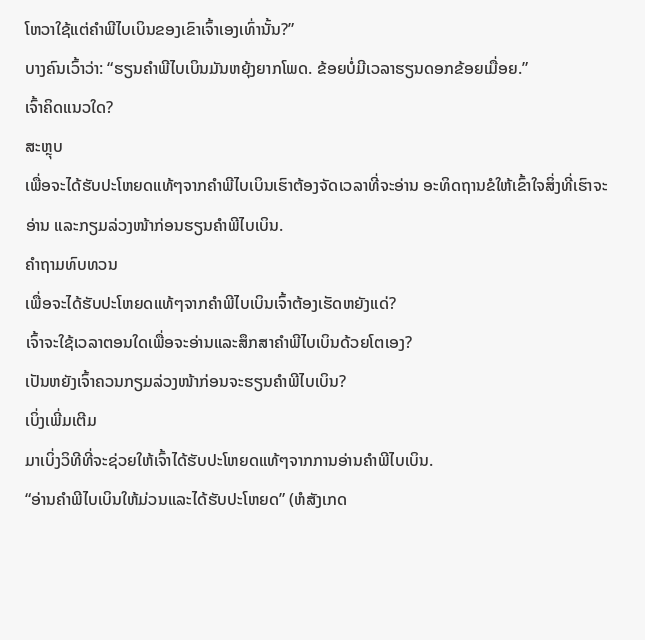ໂຫວາໃຊ້ແຕ່ຄຳພີໄບເບິນຂອງເຂົາເຈົ້າເອງເທົ່ານັ້ນ?”
ບາງຄົນເວົ້າວ່າ: “ຮຽນຄຳພີໄບເບິນມັນຫຍຸ້ງຍາກໂພດ. ຂ້ອຍບໍ່ມີເວລາຮຽນດອກຂ້ອຍເມື່ອຍ.”
ເຈົ້າຄິດແນວໃດ?
ສະຫຼຸບ
ເພື່ອຈະໄດ້ຮັບປະໂຫຍດແທ້ໆຈາກຄຳພີໄບເບິນເຮົາຕ້ອງຈັດເວລາທີ່ຈະອ່ານ ອະທິດຖານຂໍໃຫ້ເຂົ້າໃຈສິ່ງທີ່ເຮົາຈະອ່ານ ແລະກຽມລ່ວງໜ້າກ່ອນຮຽນຄຳພີໄບເບິນ.
ຄຳຖາມທົບທວນ
ເພື່ອຈະໄດ້ຮັບປະໂຫຍດແທ້ໆຈາກຄຳພີໄບເບິນເຈົ້າຕ້ອງເຮັດຫຍັງແດ່?
ເຈົ້າຈະໃຊ້ເວລາຕອນໃດເພື່ອຈະອ່ານແລະສຶກສາຄຳພີໄບເບິນດ້ວຍໂຕເອງ?
ເປັນຫຍັງເຈົ້າຄວນກຽມລ່ວງໜ້າກ່ອນຈະຮຽນຄຳພີໄບເບິນ?
ເບິ່ງເພີ່ມເຕີມ
ມາເບິ່ງວິທີທີ່ຈະຊ່ວຍໃຫ້ເຈົ້າໄດ້ຮັບປະໂຫຍດແທ້ໆຈາກການອ່ານຄຳພີໄບເບິນ.
“ອ່ານຄຳພີໄບເບິນໃຫ້ມ່ວນແລະໄດ້ຮັບປະໂຫຍດ” (ຫໍສັງເກດ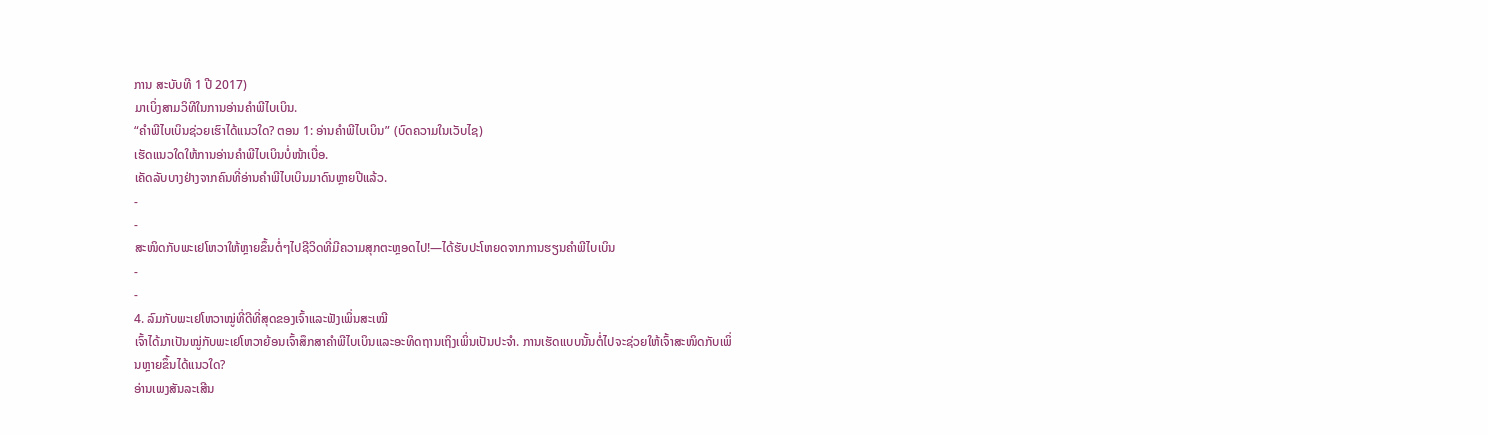ການ ສະບັບທີ 1 ປີ 2017)
ມາເບິ່ງສາມວິທີໃນການອ່ານຄຳພີໄບເບິນ.
“ຄຳພີໄບເບິນຊ່ວຍເຮົາໄດ້ແນວໃດ? ຕອນ 1: ອ່ານຄຳພີໄບເບິນ” (ບົດຄວາມໃນເວັບໄຊ)
ເຮັດແນວໃດໃຫ້ການອ່ານຄຳພີໄບເບິນບໍ່ໜ້າເບື່ອ.
ເຄັດລັບບາງຢ່າງຈາກຄົນທີ່ອ່ານຄຳພີໄບເບິນມາດົນຫຼາຍປີແລ້ວ.
-
-
ສະໜິດກັບພະເຢໂຫວາໃຫ້ຫຼາຍຂຶ້ນຕໍ່ໆໄປຊີວິດທີ່ມີຄວາມສຸກຕະຫຼອດໄປ!—ໄດ້ຮັບປະໂຫຍດຈາກການຮຽນຄຳພີໄບເບິນ
-
-
4. ລົມກັບພະເຢໂຫວາໝູ່ທີ່ດີທີ່ສຸດຂອງເຈົ້າແລະຟັງເພິ່ນສະເໝີ
ເຈົ້າໄດ້ມາເປັນໝູ່ກັບພະເຢໂຫວາຍ້ອນເຈົ້າສຶກສາຄຳພີໄບເບິນແລະອະທິດຖານເຖິງເພິ່ນເປັນປະຈຳ. ການເຮັດແບບນັ້ນຕໍ່ໄປຈະຊ່ວຍໃຫ້ເຈົ້າສະໜິດກັບເພິ່ນຫຼາຍຂຶ້ນໄດ້ແນວໃດ?
ອ່ານເພງສັນລະເສີນ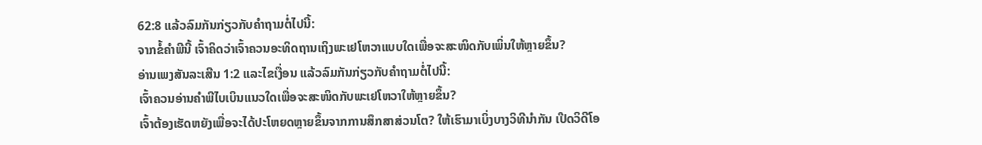62:8 ແລ້ວລົມກັນກ່ຽວກັບຄຳຖາມຕໍ່ໄປນີ້:
ຈາກຂໍ້ຄຳພີນີ້ ເຈົ້າຄິດວ່າເຈົ້າຄວນອະທິດຖານເຖິງພະເຢໂຫວາແບບໃດເພື່ອຈະສະໜິດກັບເພິ່ນໃຫ້ຫຼາຍຂຶ້ນ?
ອ່ານເພງສັນລະເສີນ 1:2 ແລະໄຂເງື່ອນ ແລ້ວລົມກັນກ່ຽວກັບຄຳຖາມຕໍ່ໄປນີ້:
ເຈົ້າຄວນອ່ານຄຳພີໄບເບິນແນວໃດເພື່ອຈະສະໜິດກັບພະເຢໂຫວາໃຫ້ຫຼາຍຂຶ້ນ?
ເຈົ້າຕ້ອງເຮັດຫຍັງເພື່ອຈະໄດ້ປະໂຫຍດຫຼາຍຂຶ້ນຈາກການສຶກສາສ່ວນໂຕ? ໃຫ້ເຮົາມາເບິ່ງບາງວິທີນຳກັນ ເປີດວິດີໂອ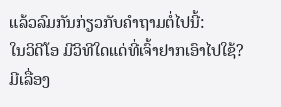ແລ້ວລົມກັນກ່ຽວກັບຄຳຖາມຕໍ່ໄປນີ້:
ໃນວິດີໂອ ມີວິທີໃດແດ່ທີ່ເຈົ້າຢາກເອົາໄປໃຊ້?
ມີເລື່ອງ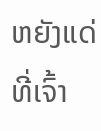ຫຍັງແດ່ທີ່ເຈົ້າ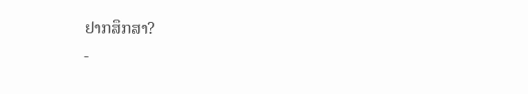ຢາກສຶກສາ?
-